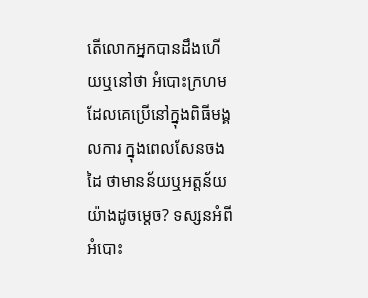តើលោកអ្នកបានដឹងហើយឬនៅថា អំបោះក្រហមដែលគេប្រើនៅក្នុងពិធីមង្គលការ ក្នុងពេលសែនចងដៃ ថាមានន័យឬអត្តន័យយ៉ាងដូចម្តេច? ទស្សនអំពីអំបោះ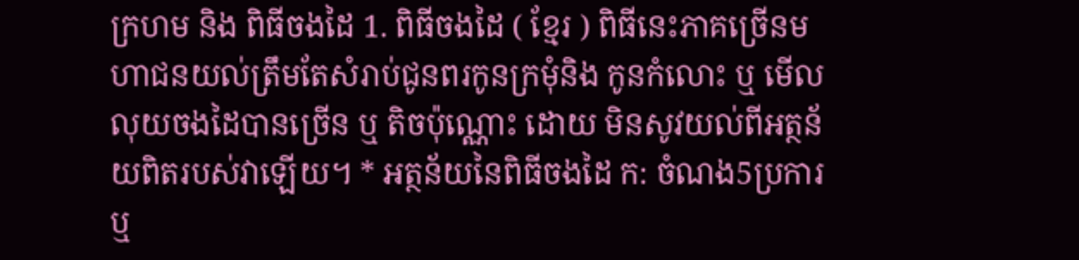ក្រហម និង ពិធីចងដៃ 1. ពិធីចងដៃ ( ខ្មែរ ) ពិធីនេះភាគច្រេីនមហាជនយល់ត្រឹមតែសំរាប់ជូនពរកូនក្រមុំនិង កូនកំលោះ ឬ មេីលលុយចងដៃបានច្រេីន ឬ តិចប៉ុណ្ណោះ ដោយ មិនសូវយល់ពីអត្ថន័យពិតរបស់វាឡេីយ។ * អត្ថន័យនៃពិធីចងដៃ ក: ចំណង5ប្រការ ឬ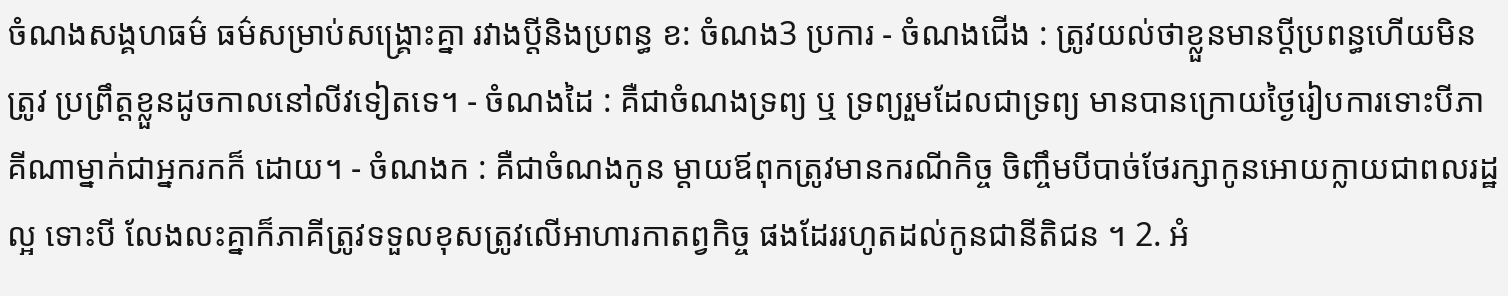ចំណងសង្គហធម៌ ធម៌សម្រាប់សង្គ្រោះគ្នា រវាងប្តីនិងប្រពន្ធ ខ: ចំណង3 ប្រការ - ចំណងជេីង : ត្រូវយល់ថាខ្លួនមានប្តីប្រពន្ធហេីយមិនត្រូវ ប្រព្រឹត្តខ្លួនដូចកាលនៅលីវទៀតទេ។ - ចំណងដៃ : គឺជាចំណងទ្រព្យ ឬ ទ្រព្យរួមដែលជាទ្រព្យ មានបានក្រោយថ្ងៃរៀបការទោះបីភាគីណាម្នាក់ជាអ្នករកក៏ ដោយ។ - ចំណងក : គឺជាចំណងកូន ម្តាយឪពុកត្រូវមានករណីកិច្ច ចិញ្ចឹមបីបាច់ថែរក្សាកូនអោយក្លាយជាពលរដ្ឋល្អ ទោះបី លែងលះគ្នាក៏ភាគីត្រូវទទួលខុសត្រូវលេីអាហារកាតព្វកិច្ច ផងដែររហូតដល់កូនជានីតិជន ។ 2. អំ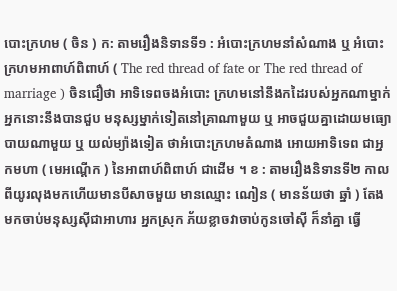បោះក្រហម ( ចិន ) ក: តាមរឿងនិទានទី១ : អំបោះក្រហមនាំសំណាង ឬ អំបោះ ក្រហមអាពាហ៍ពិពាហ៍ ( The red thread of fate or The red thread of marriage ) ចិនជឿថា អាទិទេពចងអំបោះ ក្រហមនៅនឹងកដៃរបស់អ្នកណាម្នាក់ អ្នកនោះនឹងបានជួប មនុស្សម្នាក់ទៀតនៅគ្រាណាមួយ ឬ អាចជួយគ្នាដោយមធ្យោ បាយណាមួយ ឬ យល់ម្យ៉ាងទៀត ថាអំបោះក្រហមតំណាង អោយអាទិទេព ជាអ្នកមហា ( មេអណ្តេីក ) នៃអាពាហ៍ពិពាហ៍ ជាដេីម ។ ខ : តាមរឿងនិទានទី២ កាលពីយូរលុងមកហេីយមានបីសាចមួយ មានឈ្មោះ ណៀន ( មានន័យថា ឆ្នាំ ) តែងមកចាប់មនុស្សសុីជាអាហារ អ្នកស្រុក ភ័យខ្លាចវាចាប់កូនចៅសុី ក៏នាំគ្នា ធ្វេី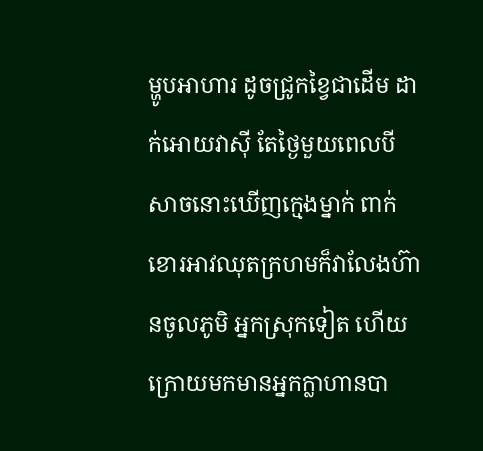ម្ហូបអាហារ ដូចជ្រូកខ្វៃជាដេីម ដាក់អោយវាសុី តែថ្ងៃមួយពេលបីសាចនោះឃេីញក្មេងម្នាក់ ពាក់ខោរអាវឈុតក្រហមក៏វាលែងហ៊ានចូលភូមិ អ្នកស្រុកទៀត ហេីយ ក្រោយមកមានអ្នកក្លាហានបា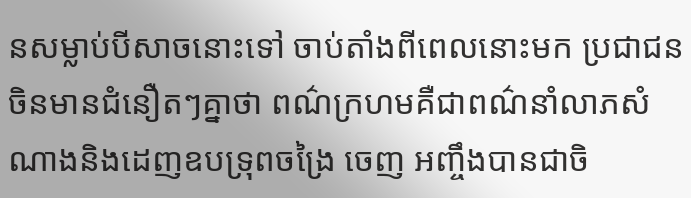នសម្លាប់បីសាចនោះទៅ ចាប់តាំងពីពេលនោះមក ប្រជាជនចិនមានជំនឿតៗគ្នាថា ពណ៌ក្រហមគឺជាពណ៌នាំលាភសំណាងនិងដេញឧបទ្រុពចង្រៃ ចេញ អញ្ចឹងបានជាចិ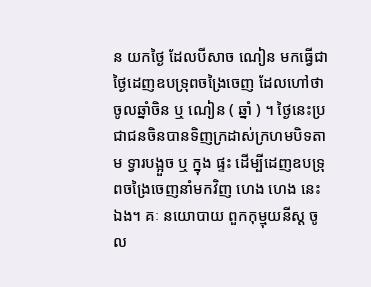ន យកថ្ងៃ ដែលបីសាច ណៀន មកធ្វេីជា ថ្ងៃដេញឧបទ្រុពចង្រៃចេញ ដែលហៅថាចូលឆ្នាំចិន ឬ ណៀន ( ឆ្នាំ ) ។ ថ្ងៃនេះប្រជាជនចិនបានទិញក្រដាស់ក្រហមបិទតាម ទ្វារបង្អួច ឬ ក្នុង ផ្ទះ ដេីម្បីដេញឧបទ្រុពចង្រៃចេញនាំមកវិញ ហេង ហេង នេះឯង។ គៈ នយោបាយ ពួកកុម្មុយនីស្ត ចូល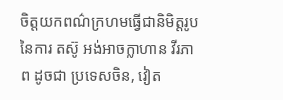ចិត្តយកពណ៌ក្រហមធ្វេីជានិមិត្តរូបនៃការ តស៊ូ អង់អាចក្លាហាន វីរភាព ដូចជា ប្រទេសចិន, វៀត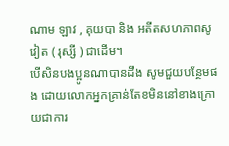ណាម ឡាវ , គុយបា និង អតីតសហភាពសូវៀត ( រុស្សី ) ជាដេីម។
បើសិនបងប្អូនណាបានដឹង សូមជួយបន្ថែមផង ដោយលោកអ្នកគ្រាន់តែខមិននៅខាងក្រោយជាការ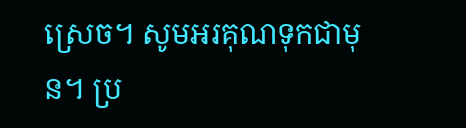ស្រេច។ សូមអរគុណទុកជាមុន។ ប្រ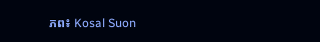ភព៖ Kosal Suon